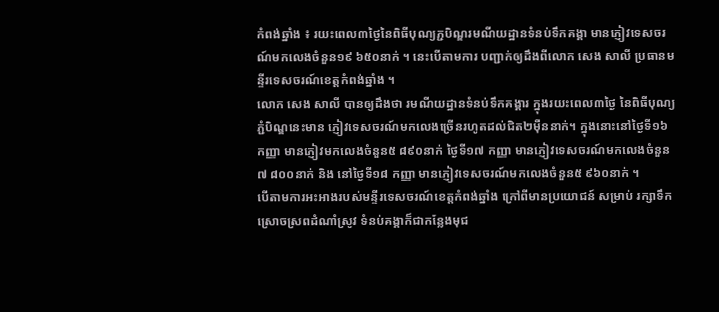កំពង់ឆ្នាំង ៖ រយះពេល៣ថ្ងៃនៃពិធីបុណ្យភ្ជបិណ្ឌរមណីយដ្ឋានទំនប់ទឹកគង្គា មានភ្ញៀវទេសចរណ៍មកលេងចំនួន១៩ ៦៥០នាក់ ។ នេះបើតាមការ បញ្ជាក់ឲ្យដឹងពីលោក សេង សាលី ប្រធានមន្ទីរទេសចរណ៍ខេត្តកំពង់ឆ្នាំង ។
លោក សេង សាលី បានឲ្យដឹងថា រមណីយដ្ឋានទំនប់ទឹកគង្គារ ក្នុងរយះពេល៣ថ្ងៃ នៃពិធីបុណ្យភ្ជំបិណ្ឌនេះមាន ភ្ញៀវទេសចរណ៍មកលេងច្រើនរហូតដល់ជិត២ម៉ឺននាក់។ ក្នុងនោះនៅថ្ងៃទី១៦ កញ្ញា មានភ្ញៀវមកលេងចំនួន៥ ៨៩០នាក់ ថ្ងៃទី១៧ កញ្ញា មានភ្ញៀវទេសចរណ៍មកលេងចំនួន៧ ៨០០នាក់ និង នៅថ្ងៃទី១៨ កញ្ញា មានភ្ញៀវទេសចរណ៍មកលេងចំនួន៥ ៩៦០នាក់ ។
បើតាមការអះអាងរបស់មន្ទីរទេសចរណ៍ខេត្តកំពង់ឆ្នាំង ក្រៅពីមានប្រយោជន៍ សម្រាប់ រក្សាទឹកស្រោចស្រពដំណាំស្រូវ ទំនប់គង្គាក៏ជាកន្លែងមុជ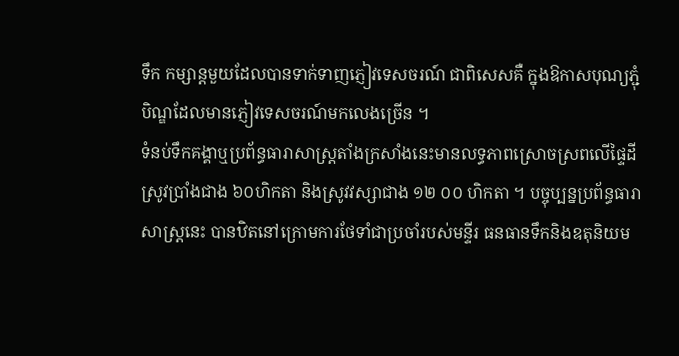ទឹក កម្សាន្តមួយដែលបានទាក់ទាញភ្ញៀវទេសចរណ៍ ជាពិសេសគឺ ក្នុងឱកាសបុណ្យភ្ជុំបិណ្ឌដែលមានភ្ញៀវទេសចរណ៍មកលេងច្រើន ។
ទំនប់ទឹកគង្គាឬប្រព័ន្ធធារាសាស្ត្រតាំងក្រសាំងនេះមានលទ្ធភាពស្រោចស្រពលើផ្ទៃដីស្រូវប្រាំងជាង ៦០ហិកតា និងស្រូវវស្សាជាង ១២ ០០ ហិកតា ។ បច្ចុប្បន្នប្រព័ន្ធធារាសាស្ត្រនេះ បានឋិតនៅក្រោមការថែទាំជាប្រចាំរបស់មន្ទីរ ធនធានទឹកនិងឧតុនិយម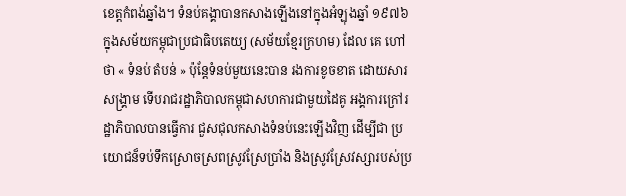ខេត្តកំពង់ឆ្នាំង។ ទំនប់គង្គាបានកសាងឡើងនៅក្នុងអំឡុងឆ្នាំ ១៩៧៦ ក្នុងសម័យកម្ពុជាប្រជាធិបតេយ្យ (សម័យខ្មែរក្រហម) ដែល គេ ហៅថា « ទំនប់ តំបន់ » ប៉ុន្តែទំនប់មួយនេះបាន រងការខូចខាត ដោយសារសង្រ្គាម ទើបរាជរដ្ឋាភិបាលកម្ពុជាសហការជាមួយដៃគូ អង្គការក្រៅរដ្ឋាភិបាលបានធ្វើការ ជួសជុលកសាងទំនប់នេះឡើងវិញ ដើម្បីជា ប្រយោជន៏ទប់ទឹកស្រោចស្រពស្រូវស្រែប្រាំង និងស្រូវស្រែវស្សារបស់ប្រ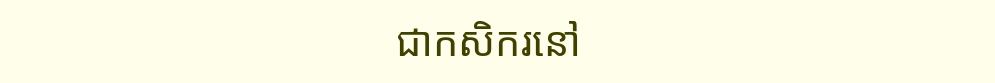ជាកសិករនៅ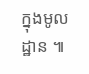ក្នុងមូលដ្ឋាន ៕